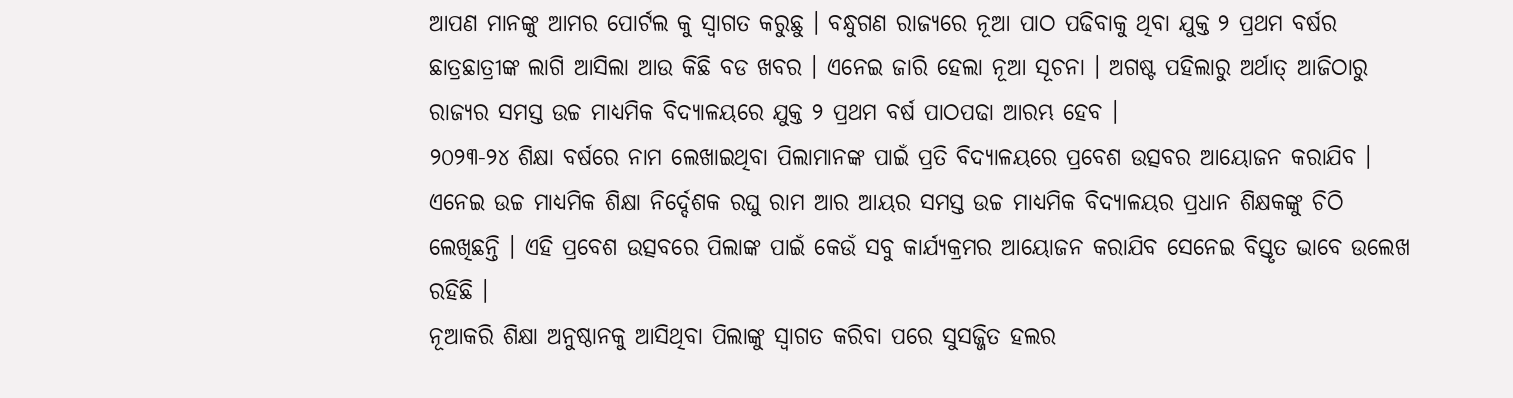ଆପଣ ମାନଙ୍କୁ ଆମର ପୋର୍ଟଲ କୁ ସ୍ୱାଗତ କରୁଛୁ । ବନ୍ଧୁଗଣ ରାଜ୍ୟରେ ନୂଆ ପାଠ ପଢିବାକୁ ଥିବା ଯୁକ୍ତ ୨ ପ୍ରଥମ ବର୍ଷର ଛାତ୍ରଛାତ୍ରୀଙ୍କ ଲାଗି ଆସିଲା ଆଉ କିଛି ବଡ ଖବର । ଏନେଇ ଜାରି ହେଲା ନୂଆ ସୂଚନା । ଅଗଷ୍ଟ ପହିଲାରୁ ଅର୍ଥାତ୍ ଆଜିଠାରୁ ରାଜ୍ୟର ସମସ୍ତ ଉଚ୍ଚ ମାଧ୍ୟମିକ ବିଦ୍ୟାଳୟରେ ଯୁକ୍ତ ୨ ପ୍ରଥମ ବର୍ଷ ପାଠପଢା ଆରମ୍ଭ ହେବ ।
୨୦୨୩-୨୪ ଶିକ୍ଷା ବର୍ଷରେ ନାମ ଲେଖାଇଥିବା ପିଲାମାନଙ୍କ ପାଇଁ ପ୍ରତି ବିଦ୍ୟାଳୟରେ ପ୍ରବେଶ ଉତ୍ସବର ଆୟୋଜନ କରାଯିବ । ଏନେଇ ଉଚ୍ଚ ମାଧ୍ୟମିକ ଶିକ୍ଷା ନିର୍ଦ୍ଦେଶକ ରଘୁ ରାମ ଆର ଆୟର ସମସ୍ତ ଉଚ୍ଚ ମାଧ୍ୟମିକ ବିଦ୍ୟାଳୟର ପ୍ରଧାନ ଶିକ୍ଷକଙ୍କୁ ଚିଠି ଲେଖିଛନ୍ତି । ଏହି ପ୍ରବେଶ ଉତ୍ସବରେ ପିଲାଙ୍କ ପାଇଁ କେଉଁ ସବୁ କାର୍ଯ୍ୟକ୍ରମର ଆୟୋଜନ କରାଯିବ ସେନେଇ ବିସ୍ତୃତ ଭାବେ ଉଲେଖ ରହିଛି ।
ନୂଆକରି ଶିକ୍ଷା ଅନୁଷ୍ଠାନକୁ ଆସିଥିବା ପିଲାଙ୍କୁ ସ୍ୱାଗତ କରିବା ପରେ ସୁସଜ୍ଜିତ ହଲର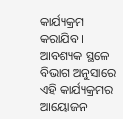କାର୍ଯ୍ୟକ୍ରମ କରାଯିବ । ଆବଶ୍ୟକ ସ୍ଥଳେ ବିଭାଗ ଅନୁସାରେ ଏହି କାର୍ଯ୍ୟକ୍ରମର ଆୟୋଜନ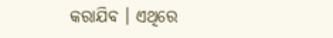କରାଯିବ । ଏଥିରେ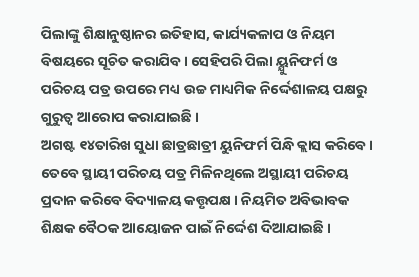ପିଲାଙ୍କୁ ଶିକ୍ଷାନୁଷ୍ଠାନର ଇତିହାସ, କାର୍ଯ୍ୟକଳାପ ଓ ନିୟମ ବିଷୟରେ ସୂଚିତ କରାଯିବ । ସେହିପରି ପିଲା ୟ୍ଯୁନିଫର୍ମ ଓ ପରିଚୟ ପତ୍ର ଉପରେ ମଧ୍ୟ ଉଚ୍ଚ ମାଧ୍ୟମିକ ନିର୍ଦ୍ଦେଶାଳୟ ପକ୍ଷରୁ ଗୁରୁତ୍ୱ ଆରୋପ କରାଯାଇଛି ।
ଅଗଷ୍ଟ ୧୪ତାରିଖ ସୁଧା ଛାତ୍ରଛାତ୍ରୀ ୟୁନିଫର୍ମ ପିନ୍ଧି କ୍ଲାସ କରିବେ । ତେବେ ସ୍ଥାୟୀ ପରିଚୟ ପତ୍ର ମିଳିନଥିଲେ ଅସ୍ଥାୟୀ ପରିଚୟ ପ୍ରଦାନ କରିବେ ବିଦ୍ୟାଳୟ କତ୍ତୃପକ୍ଷ । ନିୟମିତ ଅବିଭାବକ ଶିକ୍ଷକ ବୈଠକ ଆୟୋଜନ ପାଇଁ ନିର୍ଦ୍ଦେଶ ଦିଆଯାଇଛି ।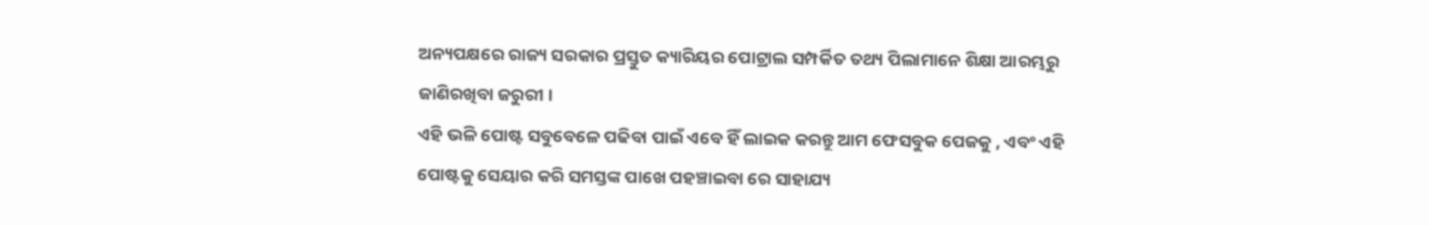ଅନ୍ୟପକ୍ଷରେ ରାଜ୍ୟ ସରକାର ପ୍ରସ୍ତୁତ କ୍ୟାରିୟର ପୋଟ୍ରାଲ ସମ୍ପର୍କିତ ତଥ୍ୟ ପିଲାମାନେ ଶିକ୍ଷା ଆରମ୍ଭରୁ ଜାଣିରଖିବା ଜରୁରୀ ।
ଏହି ଭଳି ପୋଷ୍ଟ ସବୁବେଳେ ପଢିବା ପାଇଁ ଏବେ ହିଁ ଲାଇକ କରନ୍ତୁ ଆମ ଫେସବୁକ ପେଜକୁ , ଏବଂ ଏହି ପୋଷ୍ଟକୁ ସେୟାର କରି ସମସ୍ତଙ୍କ ପାଖେ ପହଞ୍ଚାଇବା ରେ ସାହାଯ୍ୟ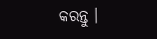କରନ୍ତୁ ।